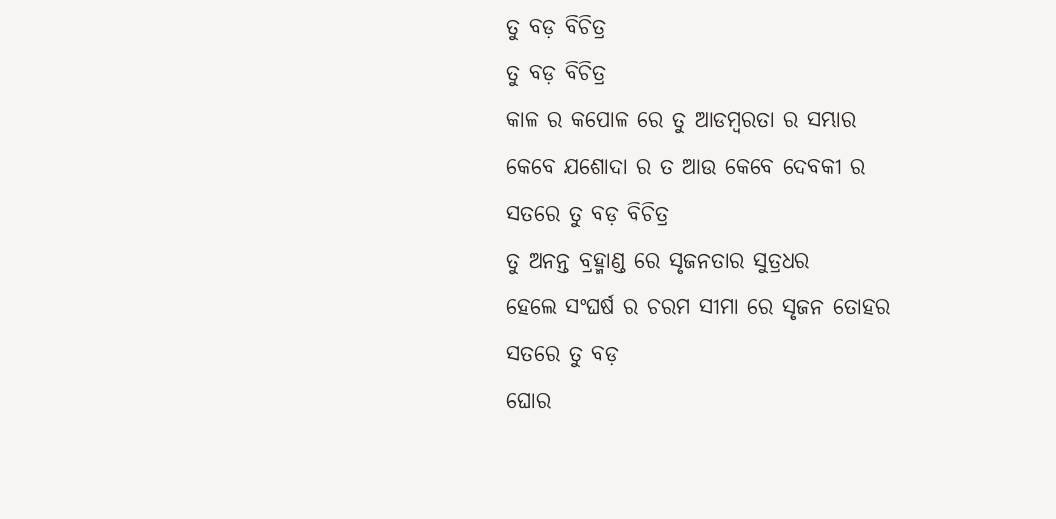ତୁ ବଡ଼ ବିଚିତ୍ର
ତୁ ବଡ଼ ବିଚିତ୍ର
କାଳ ର କପୋଳ ରେ ତୁ ଆଡମ୍ବରତା ର ସମ୍ଭାର
କେବେ ଯଶୋଦା ର ତ ଆଉ କେବେ ଦେବକୀ ର
ସତରେ ତୁ ବଡ଼ ବିଚିତ୍ର
ତୁ ଅନନ୍ତ ବ୍ରହ୍ମାଣ୍ଡ ରେ ସୃଜନତାର ସୁତ୍ରଧର
ହେଲେ ସଂଘର୍ଷ ର ଚରମ ସୀମା ରେ ସୃଜନ ତୋହର
ସତରେ ତୁ ବଡ଼
ଘୋର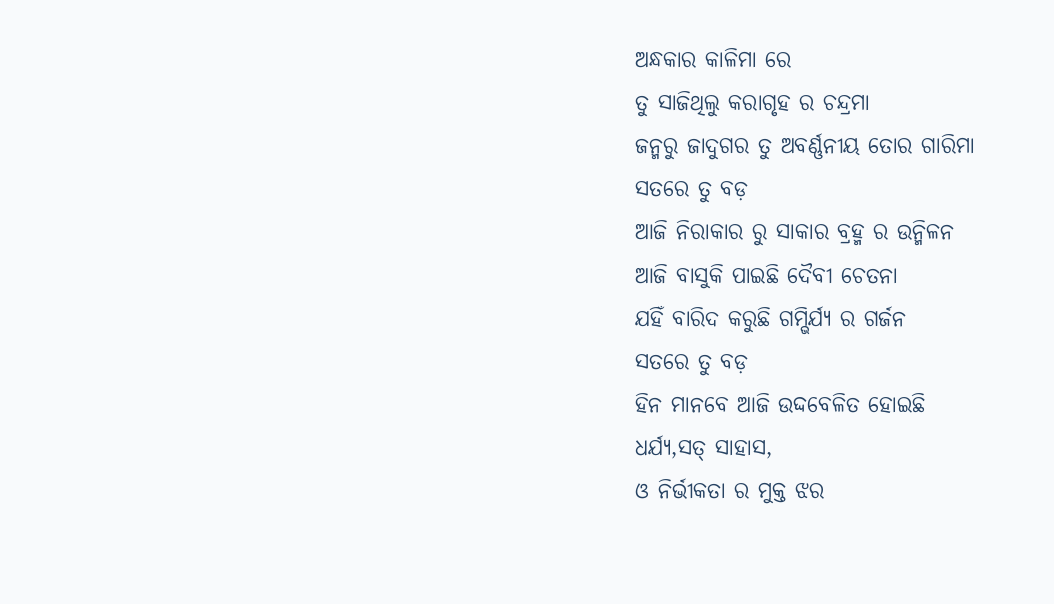ଅନ୍ଧକାର କାଳିମା ରେ
ତୁ ସାଜିଥିଲୁ କରାଗୃହ ର ଚନ୍ଦ୍ରମା
ଜନ୍ମରୁ ଜାଦୁଗର ତୁ ଅବର୍ଣ୍ଣନୀୟ ତୋର ଗାରିମା
ସତରେ ତୁ ବଡ଼
ଆଜି ନିରାକାର ରୁ ସାକାର ବ୍ରହ୍ମ ର ଉନ୍ମିଳନ
ଆଜି ବାସୁକି ପାଇଛି ଦୈବୀ ଚେତନା
ଯହିଁ ବାରିଦ କରୁଛି ଗମ୍ଭିର୍ଯ୍ୟ ର ଗର୍ଜନ
ସତରେ ତୁ ବଡ଼
ହିନ ମାନବେ ଆଜି ଉଦ୍ଦବେଳିତ ହୋଇଛି
ଧର୍ଯ୍ୟ,ସତ୍ ସାହାସ,
ଓ ନିର୍ଭୀକତା ର ମୁକ୍ତ ଝର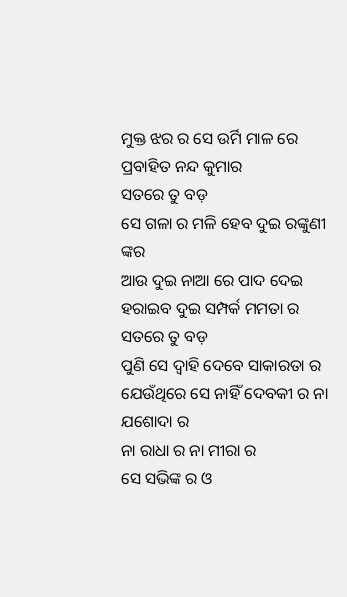ମୁକ୍ତ ଝର ର ସେ ଉର୍ମି ମାଳ ରେ ପ୍ରବାହିତ ନନ୍ଦ କୁମାର
ସତରେ ତୁ ବଡ଼
ସେ ଗଳା ର ମଳି ହେବ ଦୁଇ ରଙ୍କୁଣୀ ଙ୍କର
ଆଉ ଦୁଇ ନାଆ ରେ ପାଦ ଦେଇ ହରାଇବ ଦୁଇ ସମ୍ପର୍କ ମମତା ର
ସତରେ ତୁ ବଡ଼
ପୁଣି ସେ ଦ୍ୱାହି ଦେବେ ସାକାରତା ର
ଯେଉଁଥିରେ ସେ ନାହିଁ ଦେବକୀ ର ନା ଯଶୋଦା ର
ନା ରାଧା ର ନା ମୀରା ର
ସେ ସଭିଙ୍କ ର ଓ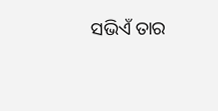ସଭିଏଁ ତାର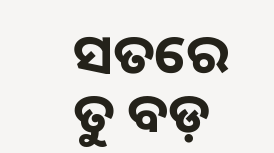ସତରେ ତୁ ବଡ଼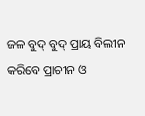ଜଳ ବୁଦ୍ ବୁଦ୍ ପ୍ରାୟ ବିଲୀନ କରିବେ ପ୍ରାଚୀନ ଓ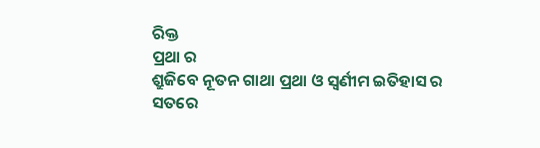ରିକ୍ତ
ପ୍ରଥା ର
ଶ୍ରୁଜିବେ ନୂତନ ଗାଥା ପ୍ରଥା ଓ ସ୍ୱର୍ଣୀମ ଇତିହାସ ର
ସତରେ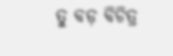ତୁ ବଡ଼ ବିଚିତ୍ର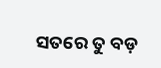ସତରେ ତୁ ବଡ଼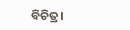ବିଚିତ୍ର।